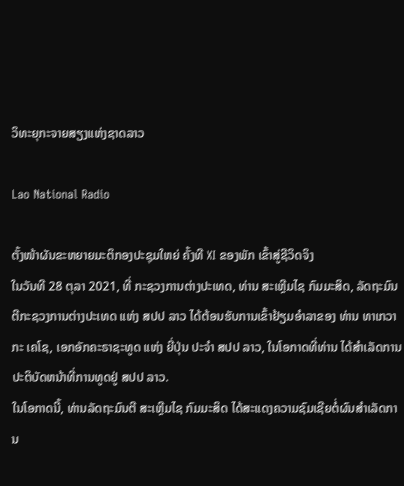ວິທະຍຸກະຈາຍສຽງແຫ່ງຊາດລາວ

Lao National Radio

ຕັ້ງໜ້າຜັນຂະຫຍາຍມະຕິກອງປະຊຸມໃຫຍ່ ຄັ້ງທີ XI ຂອງພັກ ເຂົ້າສູ່ຊີວິດຈິງ
ໃນວັນທີ 28 ຕຸລາ 2021, ທີ່ ກະຊວງການຕ່າງປະເທດ, ທ່ານ ສະເຫຼີມໄຊ ກົມມະສິດ, ລັດຖະມົນຕີກະຊວງການຕ່າງປະເທດ ແຫ່ງ ສປປ ລາວ ໄດ້ຕ້ອນຮັບການເຂົ້າຢ້ຽມອຳລາຂອງ ທ່ານ ທາເກວາກະ ເຄໂຊ, ເອກອັກຄະຣາຊະທູດ ແຫ່ງ ຍີ່ປຸ່ນ ປະຈໍາ ສປປ ລາວ, ໃນໂອກາດທີ່ທ່ານ ໄດ້ສໍາເລັດການປະຕິບັດຫນ້າທີ່ການທູດຢູ່ ສປປ ລາວ.
ໃນໂອກາດນີ້, ທ່ານລັດຖະມົນຕີ ສະເຫຼີມໄຊ ກົມມະສິດ ໄດ້ສະແດງຄວາມຊົມເຊີຍຕໍ່ຜົນສຳເລັດການ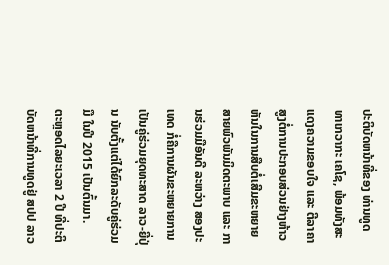ປະຕິບັດຫນ້າທີ່ຂອງ ທ່ານທູດ ທາເກວາກະ ເຄໂຊ, ພ້ອມທັງສະແດງຄວາມຂອບໃຈ ແລະ ຕີລາຄາສູງຕໍ່ການປະກອບສ່ວນຢ່າງຫ້າວຫັນໃນການສືບຕໍ່ເສີມຂະຫຍາຍສາຍພົວພັນມິດຕະພາບ ແລະ ການຮ່ວມມືອັນດີ ລະຫວ່າງ ສອງປະເທດ ກໍ່ຄືການຜັນຂະຫຍາຍການເປັນຄູ່ຮ່ວມຍຸດທະສາດ ລາວ-ຍີ່ປຸ່ນ ນັບຕັ້ງແຕ່ໄດ້ຍົກລະດັບຄູ່ຮ່ວມມື ໃນປີ 2015 ເປັນຕົ້ນມາ.
ຕະຫຼອດໄລຍະເວລາ 2 ປີ ທີ່ປະຕິບັດຫນ້າທີ່ການທູດຢູ່ ສປປ ລາວ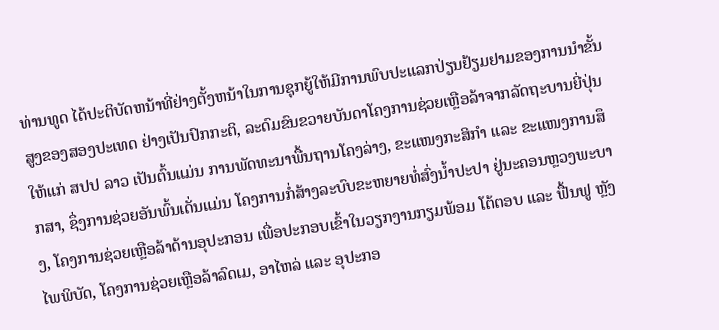ທ່ານທູດ ໄດ້ປະຕິບັດຫນ້າທີ່ຢ່າງຕັ້ງຫນ້າໃນການຊຸກຍູ້ໃຫ້ມີການພົບປະແລກປ່ຽນຢ້ຽມຢາມຂອງການນຳຂັ້ນສູງຂອງສອງປະເທດ ຢ່າງເປັນປົກກະຕິ, ລະດົມຂົນຂວາຍບັນດາໂຄງການຊ່ວຍເຫຼືອລ້າຈາກລັດຖະບານຍີ່ປຸ່ນ ໃຫ້ແກ່ ສປປ ລາວ ເປັນຕົ້ນແມ່ນ ການພັດທະນາພື້ນຖານໂຄງລ່າງ, ຂະແໜງກະສິກຳ ແລະ ຂະແໜງການສຶກສາ, ຊຶ່ງການຊ່ວຍອັນພົ້ນເດັ່ນແມ່ນ ໂຄງການກໍ່ສ້າງລະບົບຂະຫຍາຍທໍ່ສົ່ງນ້ຳປະປາ ຢູ່ນະຄອນຫຼວງພະບາງ, ໂຄງການຊ່ວຍເຫຼືອລ້າດ້ານອຸປະກອນ ເພື່ອປະກອບເຂົ້າໃນວຽກງານກຽມພ້ອມ ໂຕ້ຕອບ ແລະ ຟື້ນຟູ ຫຼັງໄພພິບັດ, ໂຄງການຊ່ວຍເຫຼືອລ້າລົດເມ, ອາໄຫລ່ ແລະ ອຸປະກອ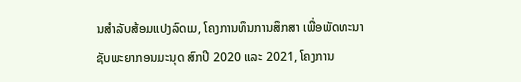ນສຳລັບສ້ອມແປງລົດເມ, ໂຄງການທຶນການສຶກສາ ເພື່ອພັດທະນາຊັບພະຍາກອນມະນຸດ ສົກປີ 2020 ແລະ 2021, ໂຄງການ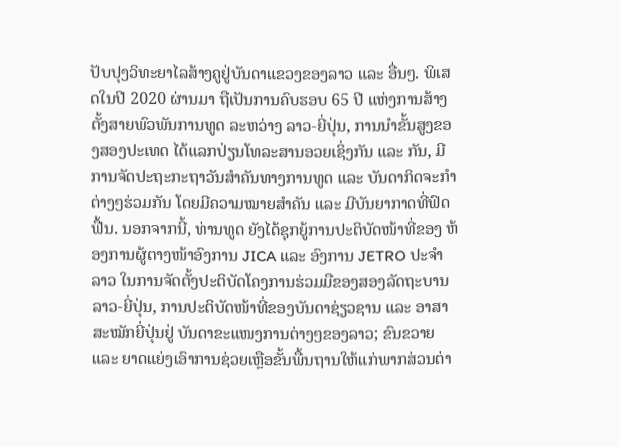ປັບປຸງວິທະຍາໄລສ້າງຄູຢູ່ບັນດາແຂວງຂອງລາວ ແລະ ອື່ນໆ. ພິເສດໃນປີ 2020 ຜ່ານມາ ຖືເປັນການຄົບຮອບ 65 ປີ ແຫ່ງການສ້າງຕັ້ງສາຍພົວພັນການທູດ ລະຫວ່າງ ລາວ-ຍີ່ປຸ່ນ, ການນໍາຂັ້ນສູງຂອງສອງປະເທດ ໄດ້ແລກປ່ຽນໂທລະສານອວຍເຊິ່ງກັນ ແລະ ກັນ, ມີການຈັດປະຖະກະຖາວັນສຳຄັນທາງການທູດ ແລະ ບັນດາກິດຈະກຳຕ່າງໆຮ່ວມກັນ ໂດຍມີຄວາມໝາຍສຳຄັນ ແລະ ມີບັນຍາກາດທີ່ຟົດຟື້ນ. ນອກຈາກນີ້, ທ່ານທູດ ຍັງໄດ້ຊຸກຍູ້ການປະຕິບັດໜ້າທີ່ຂອງ ຫ້ອງການຜູ້ຕາງໜ້າອົງການ JICA ແລະ ອົງການ JETRO ປະຈໍາລາວ ໃນການຈັດຕັ້ງປະຕິບັດໂຄງການຮ່ວມມືຂອງສອງລັດຖະບານ ລາວ-ຍີ່ປຸ່ນ, ການປະຕິບັດໜ້າທີ່ຂອງບັນດາຊ່ຽວຊານ ແລະ ອາສາສະໝັກຍີ່ປຸ່ນຢູ່ ບັນດາຂະແໜງການຕ່າງໆຂອງລາວ; ຂົນຂວາຍ ແລະ ຍາດແຍ່ງເອົາການຊ່ວຍເຫຼືອຂັ້ນພື້ນຖານໃຫ້ແກ່ພາກສ່ວນຕ່າ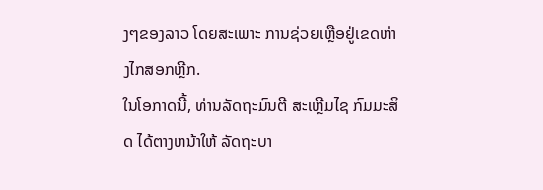ງໆຂອງລາວ ໂດຍສະເພາະ ການຊ່ວຍເຫຼືອຢູ່ເຂດຫ່າງໄກສອກຫຼີກ.
ໃນໂອກາດນີ້, ທ່ານລັດຖະມົນຕີ ສະເຫຼີມໄຊ ກົມມະສິດ ໄດ້ຕາງຫນ້າໃຫ້ ລັດຖະບາ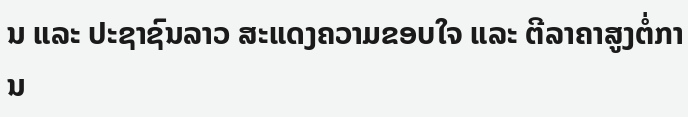ນ ແລະ ປະຊາຊົນລາວ ສະແດງຄວາມຂອບໃຈ ແລະ ຕີລາຄາສູງຕໍ່ການ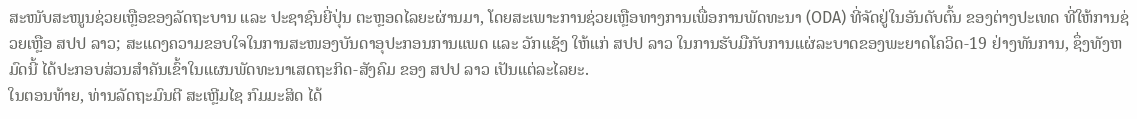ສະໜັບສະໜູນຊ່ວຍເຫຼືອຂອງລັດຖະບານ ແລະ ປະຊາຊົນຍີ່ປຸ່ນ ຕະຫຼອດໄລຍະຜ່ານມາ, ໂດຍສະເພາະການຊ່ວຍເຫຼືອທາງການເພື່ອການພັດທະນາ (ODA) ທີ່ຈັດຢູ່ໃນອັນດັບຕົ້ນ ຂອງຕ່າງປະເທດ ທີ່ໃຫ້ການຊ່ວຍເຫຼືອ ສປປ ລາວ; ສະແດງຄວາມຂອບໃຈໃນການສະໜອງບັນດາອຸປະກອນການແພດ ແລະ ວັກແຊັງ ໃຫ້ແກ່ ສປປ ລາວ ໃນການຮັບມືກັບການແຜ່ລະບາດຂອງພະຍາດໂຄວິດ-19 ຢ່າງທັນການ, ຊຶ່ງທັງຫມົດນີ້ ໄດ້ປະກອບສ່ວນສຳຄັນເຂົ້າໃນແຜນພັດທະນາເສດຖະກິດ-ສັງຄົມ ຂອງ ສປປ ລາວ ເປັນແຕ່ລະໄລຍະ.
ໃນຕອນທ້າຍ, ທ່ານລັດຖະມົນຕີ ສະເຫຼີມໄຊ ກົມມະສິດ ໄດ້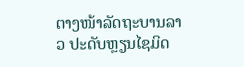ຕາງໜ້າລັດຖະບານລາວ ປະດັບຫຼຽນໄຊມິດ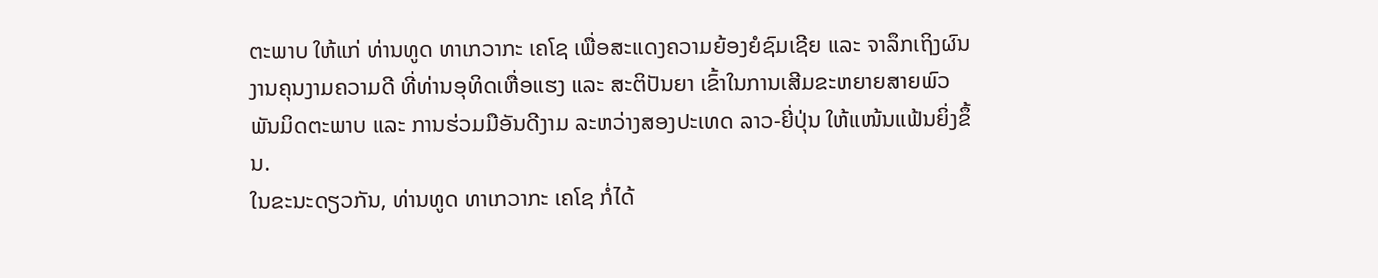ຕະພາບ ໃຫ້ແກ່ ທ່ານທູດ ທາເກວາກະ ເຄໂຊ ເພື່ອສະແດງຄວາມຍ້ອງຍໍຊົມເຊີຍ ແລະ ຈາລຶກເຖິງຜົນງານຄຸນງາມຄວາມດີ ທີ່ທ່ານອຸທິດເຫື່ອແຮງ ແລະ ສະຕິປັນຍາ ເຂົ້າໃນການເສີມຂະຫຍາຍສາຍພົວພັນມິດຕະພາບ ແລະ ການຮ່ວມມືອັນດີງາມ ລະຫວ່າງສອງປະເທດ ລາວ-ຍີ່ປຸ່ນ ໃຫ້ແໜ້ນແຟ້ນຍິ່ງຂຶ້ນ.
ໃນຂະນະດຽວກັນ, ທ່ານທູດ ທາເກວາກະ ເຄໂຊ ກໍ່ໄດ້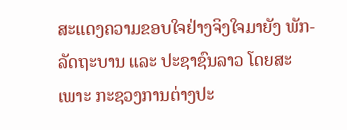ສະແດງຄວາມຂອບໃຈຢ່າງຈິງໃຈມາຍັງ ພັກ-ລັດຖະບານ ແລະ ປະຊາຊົນລາວ ໂດຍສະເພາະ ກະຊວງການຕ່າງປະ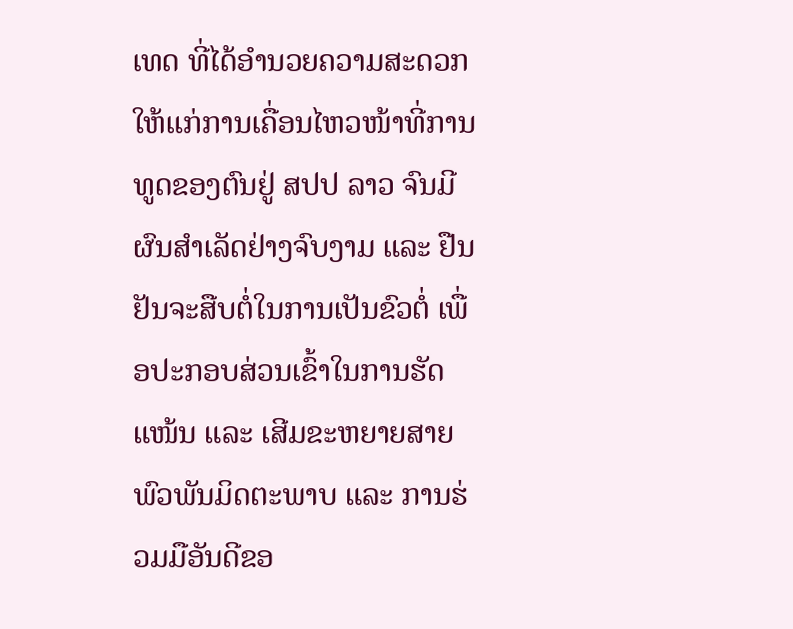ເທດ ທີ່ໄດ້ອໍານວຍຄວາມສະດວກ ໃຫ້ແກ່ການເຄື່ອນໄຫວໜ້າທີ່ການທູດຂອງຕົນຢູ່ ສປປ ລາວ ຈົນມີຜົນສໍາເລັດຢ່າງຈົບງາມ ແລະ ຢືນຢັນຈະສືບຕໍ່ໃນການເປັນຂົວຕໍ່ ເພື່ອປະກອບສ່ວນເຂົ້າໃນການຮັດແໜ້ນ ແລະ ເສີມຂະຫຍາຍສາຍພົວພັນມິດຕະພາບ ແລະ ການຮ່ວມມືອັນດີຂອ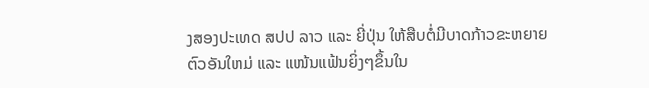ງສອງປະເທດ ສປປ ລາວ ແລະ ຍີ່ປຸ່ນ ໃຫ້ສືບຕໍ່ມີບາດກ້າວຂະຫຍາຍຕົວອັນໃຫມ່ ແລະ ແໜ້ນແຟ້ນຍິ່ງໆຂຶ້ນໃນ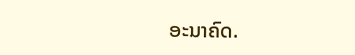ອະນາຄົດ.